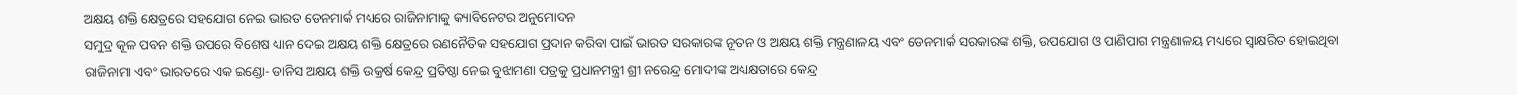ଅକ୍ଷୟ ଶକ୍ତି କ୍ଷେତ୍ରରେ ସହଯୋଗ ନେଇ ଭାରତ ଡେନମାର୍କ ମଧ୍ୟରେ ରାଜିନାମାକୁ କ୍ୟାବିନେଟର ଅନୁମୋଦନ
ସମୁଦ୍ର କୂଳ ପବନ ଶକ୍ତି ଉପରେ ବିଶେଷ ଧ୍ୟାନ ଦେଇ ଅକ୍ଷୟ ଶକ୍ତି କ୍ଷେତ୍ରରେ ରଣନୈତିକ ସହଯୋଗ ପ୍ରଦାନ କରିବା ପାଇଁ ଭାରତ ସରକାରଙ୍କ ନୂତନ ଓ ଅକ୍ଷୟ ଶକ୍ତି ମନ୍ତ୍ରଣାଳୟ ଏବଂ ଡେନମାର୍କ ସରକାରଙ୍କ ଶକ୍ତି, ଉପଯୋଗ ଓ ପାଣିପାଗ ମନ୍ତ୍ରଣାଳୟ ମଧ୍ୟରେ ସ୍ୱାକ୍ଷରିତ ହୋଇଥିବା ରାଜିନାମା ଏବଂ ଭାରତରେ ଏକ ଇଣ୍ଡୋ- ଡାନିସ ଅକ୍ଷୟ ଶକ୍ତି ଉକ୍ରର୍ଷ କେନ୍ଦ୍ର ପ୍ରତିଷ୍ଠା ନେଇ ବୁଝାମଣା ପତ୍ରକୁ ପ୍ରଧାନମନ୍ତ୍ରୀ ଶ୍ରୀ ନରେନ୍ଦ୍ର ମୋଦୀଙ୍କ ଅଧ୍ୟକ୍ଷତାରେ କେନ୍ଦ୍ର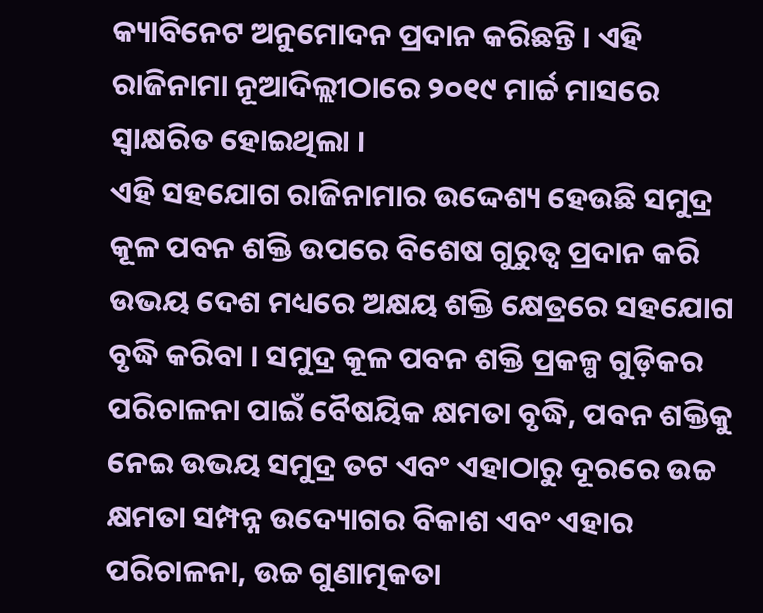କ୍ୟାବିନେଟ ଅନୁମୋଦନ ପ୍ରଦାନ କରିଛନ୍ତି । ଏହି ରାଜିନାମା ନୂଆଦିଲ୍ଲୀଠାରେ ୨୦୧୯ ମାର୍ଚ୍ଚ ମାସରେ ସ୍ୱାକ୍ଷରିତ ହୋଇଥିଲା ।
ଏହି ସହଯୋଗ ରାଜିନାମାର ଉଦ୍ଦେଶ୍ୟ ହେଉଛି ସମୁଦ୍ର କୂଳ ପବନ ଶକ୍ତି ଉପରେ ବିଶେଷ ଗୁରୁତ୍ୱ ପ୍ରଦାନ କରି ଉଭୟ ଦେଶ ମଧ୍ୟରେ ଅକ୍ଷୟ ଶକ୍ତି କ୍ଷେତ୍ରରେ ସହଯୋଗ ବୃଦ୍ଧି କରିବା । ସମୁଦ୍ର କୂଳ ପବନ ଶକ୍ତି ପ୍ରକଳ୍ପ ଗୁଡ଼ିକର ପରିଚାଳନା ପାଇଁ ବୈଷୟିକ କ୍ଷମତା ବୃଦ୍ଧି, ପବନ ଶକ୍ତିକୁ ନେଇ ଉଭୟ ସମୁଦ୍ର ତଟ ଏବଂ ଏହାଠାରୁ ଦୂରରେ ଉଚ୍ଚ କ୍ଷମତା ସମ୍ପନ୍ନ ଉଦ୍ୟୋଗର ବିକାଶ ଏବଂ ଏହାର ପରିଚାଳନା, ଉଚ୍ଚ ଗୁଣାତ୍ମକତା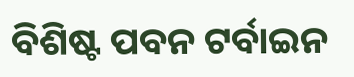ବିଶିଷ୍ଟ ପବନ ଟର୍ବାଇନ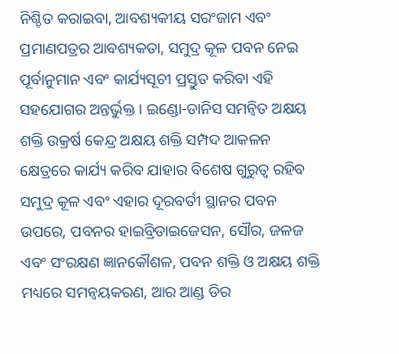ନିଶ୍ଚିତ କରାଇବା, ଆବଶ୍ୟକୀୟ ସରଂଜାମ ଏବଂ ପ୍ରମାଣପତ୍ରର ଆବଶ୍ୟକତା, ସମୁଦ୍ର କୂଳ ପବନ ନେଇ ପୂର୍ବାନୁମାନ ଏବଂ କାର୍ଯ୍ୟସୂଚୀ ପ୍ରସ୍ତୁତ କରିବା ଏହି ସହଯୋଗର ଅନ୍ତର୍ଭୁକ୍ତ । ଇଣ୍ଡୋ-ଡାନିସ ସମନ୍ୱିତ ଅକ୍ଷୟ ଶକ୍ତି ଉକ୍ରର୍ଷ କେନ୍ଦ୍ର ଅକ୍ଷୟ ଶକ୍ତି ସମ୍ପଦ ଆକଳନ କ୍ଷେତ୍ରରେ କାର୍ଯ୍ୟ କରିବ ଯାହାର ବିଶେଷ ଗୁରୁତ୍ୱ ରହିବ ସମୁଦ୍ର କୂଳ ଏବଂ ଏହାର ଦୂରବର୍ତୀ ସ୍ଥାନର ପବନ ଉପରେ, ପବନର ହାଇବ୍ରିଡାଇଜେସନ, ସୌର, ଜଳଜ ଏବଂ ସଂରକ୍ଷଣ ଜ୍ଞାନକୌଶଳ, ପବନ ଶକ୍ତି ଓ ଅକ୍ଷୟ ଶକ୍ତି ମଧ୍ୟରେ ସମନ୍ୱୟକରଣ, ଆର ଆଣ୍ଡ ଡିର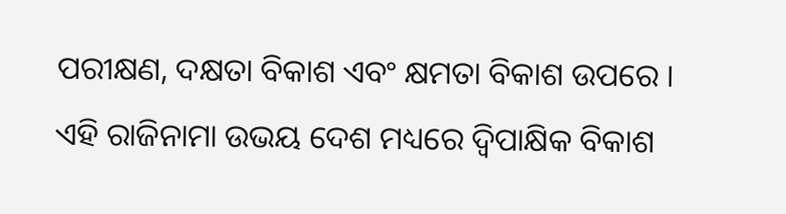ପରୀକ୍ଷଣ, ଦକ୍ଷତା ବିକାଶ ଏବଂ କ୍ଷମତା ବିକାଶ ଉପରେ । ଏହି ରାଜିନାମା ଉଭୟ ଦେଶ ମଧ୍ୟରେ ଦ୍ୱିପାକ୍ଷିକ ବିକାଶ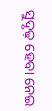ସୁଦୃଢ଼ ହେବା ନେଇ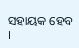ସହାୟକ ହେବ ।